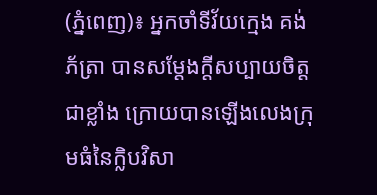(ភ្នំពេញ)៖ អ្នកចាំទីវ័យក្មេង គង់ ភ័ត្រា បានសម្ដែងក្តីសប្បាយចិត្តជាខ្លាំង ក្រោយបានឡើងលេងក្រុមធំនៃក្លិបវិសា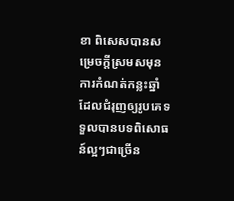ខា ពិសេសបានសម្រេចក្ដីស្រមសមុនការកំណត់កន្លះឆ្នាំ ដែលជំរុញឲ្យរូបគេទទួលបានបទពិសោធន៍ល្អៗជាច្រើន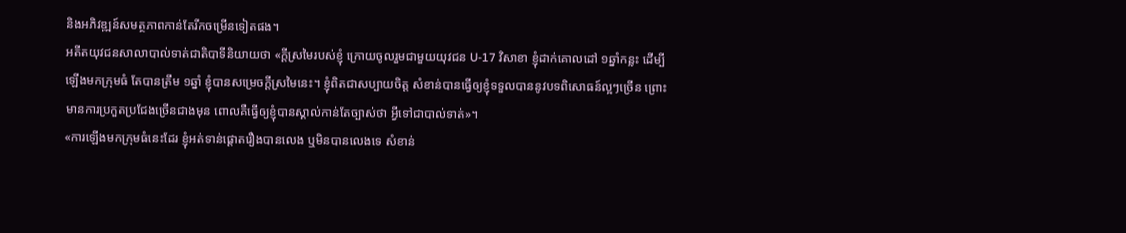និងអភិវឌ្ឍន៍សមត្ថភាពកាន់តែរីកចម្រើនទៀតផង។
អតីតយុវជនសាលាបាល់ទាត់ជាតិបាទីនិយាយថា «ក្ដីស្រមៃរបស់ខ្ញុំ ក្រោយចូលរួមជាមួយយុវជន U-17 វិសាខា ខ្ញុំដាក់គោលដៅ ១ឆ្នាំកន្លះ ដើម្បីឡើងមកក្រុមធំ តែបានត្រឹម ១ឆ្នាំ ខ្ញុំបានសម្រេចក្ដីស្រមៃនេះ។ ខ្ញុំពិតជាសប្បាយចិត្ត សំខាន់បានធ្វើឲ្យខ្ញុំទទួលបាននូវបទពិសោធន៍ល្អៗច្រើន ព្រោះមានការប្រកួតប្រជែងច្រើនជាងមុន ពោលគឺធ្វើឲ្យខ្ញុំបានស្គាល់កាន់តែច្បាស់ថា អ្វីទៅជាបាល់ទាត់»។
«ការឡើងមកក្រុមធំនេះដែរ ខ្ញុំអត់ទាន់ផ្ដោតរឿងបានលេង ឬមិនបានលេងទេ សំខាន់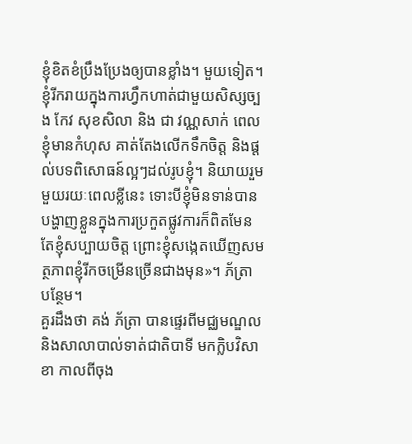ខ្ញុំខិតខំប្រឹងប្រែងឲ្យបានខ្លាំង។ មួយទៀត។ ខ្ញុំរីករាយក្នុងការហ្វឹកហាត់ជាមួយសិស្សច្បង កែវ សុខសិលា និង ជា វណ្ណសាក់ ពេលខ្ញុំមានកំហុស គាត់តែងលើកទឹកចិត្ត និងផ្ដល់បទពិសោធន៍ល្អៗដល់រូបខ្ញុំ។ និយាយរួមមួយរយៈពេលខ្លីនេះ ទោះបីខ្ញុំមិនទាន់បានបង្ហាញខ្លួនក្នុងការប្រកួតផ្លូវការក៏ពិតមែន តែខ្ញុំសប្បាយចិត្ត ព្រោះខ្ញុំសង្កេតឃើញសមត្ថភាពខ្ញុំរីកចម្រើនច្រើនជាងមុន»។ ភ័ត្រា បន្ថែម។
គួរដឹងថា គង់ ភ័ត្រា បានផ្ទេរពីមជ្ឈមណ្ឌល និងសាលាបាល់ទាត់ជាតិបាទី មកក្លិបវិសាខា កាលពីចុង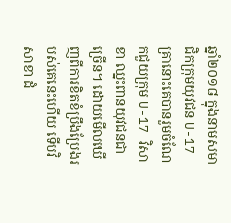ឆ្នាំ២០១៨ ក្នុងនាមសមាជិកក្រុមយុវជន U-17 គ្រានោះគេបានរួមចំណែកជួយក្រុម U-17 វិសាខា ឈ្នះពានយុវជនជាច្រើន។ ដោយមើលឃើញពីការខិតខំប្រឹងប្រែងរបស់គេនេះហើយ ទើបវិសាខា ដំ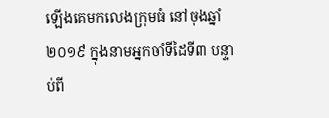ឡើងគេមកលេងក្រុមធំ នៅចុងឆ្នាំ២០១៩ ក្នុងនាមអ្នកចាំទីដៃទី៣ បន្ទាប់ពី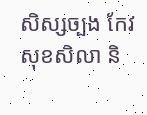សិស្សច្បង កែវ សុខសិលា និ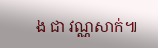ង ជា វណ្ណសាក់៕